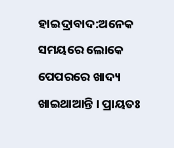ହାଇଦ୍ରାବାଦ:ଅନେକ ସମୟରେ ଲୋକେ ପେପରରେ ଖାଦ୍ୟ ଖାଇଥାଆନ୍ତି । ପ୍ରାୟତଃ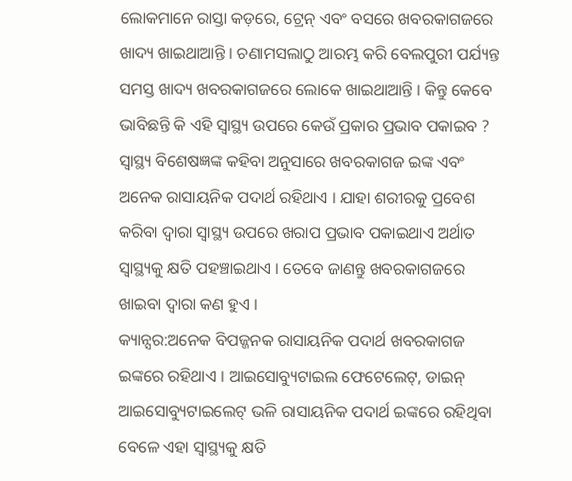ଲୋକମାନେ ରାସ୍ତା କଡ଼ରେ, ଟ୍ରେନ୍ ଏବଂ ବସରେ ଖବରକାଗଜରେ ଖାଦ୍ୟ ଖାଇଥାଆନ୍ତି । ଚଣାମସଲାଠୁ ଆରମ୍ଭ କରି ବେଲପୁରୀ ପର୍ଯ୍ୟନ୍ତ ସମସ୍ତ ଖାଦ୍ୟ ଖବରକାଗଜରେ ଲୋକେ ଖାଇଥାଆନ୍ତି । କିନ୍ତୁ କେବେ ଭାବିଛନ୍ତି କି ଏହି ସ୍ବାସ୍ଥ୍ୟ ଉପରେ କେଉଁ ପ୍ରକାର ପ୍ରଭାବ ପକାଇବ ? ସ୍ବାସ୍ଥ୍ୟ ବିଶେଷଜ୍ଞଙ୍କ କହିବା ଅନୁସାରେ ଖବରକାଗଜ ଇଙ୍କ ଏବଂ ଅନେକ ରାସାୟନିକ ପଦାର୍ଥ ରହିଥାଏ । ଯାହା ଶରୀରକୁ ପ୍ରବେଶ କରିବା ଦ୍ବାରା ସ୍ବାସ୍ଥ୍ୟ ଉପରେ ଖରାପ ପ୍ରଭାବ ପକାଇଥାଏ ଅର୍ଥାତ ସ୍ବାସ୍ଥ୍ୟକୁ କ୍ଷତି ପହଞ୍ଚାଇଥାଏ । ତେବେ ଜାଣନ୍ତୁ ଖବରକାଗଜରେ ଖାଇବା ଦ୍ବାରା କଣ ହୁଏ ।
କ୍ୟାନ୍ସର:ଅନେକ ବିପଜ୍ଜନକ ରାସାୟନିକ ପଦାର୍ଥ ଖବରକାଗଜ ଇଙ୍କରେ ରହିଥାଏ । ଆଇସୋବ୍ୟୁଟାଇଲ ଫେଟେଲେଟ୍, ଡାଇନ୍ ଆଇସୋବ୍ୟୁଟାଇଲେଟ୍ ଭଳି ରାସାୟନିକ ପଦାର୍ଥ ଇଙ୍କରେ ରହିଥିବା ବେଳେ ଏହା ସ୍ବାସ୍ଥ୍ୟକୁ କ୍ଷତି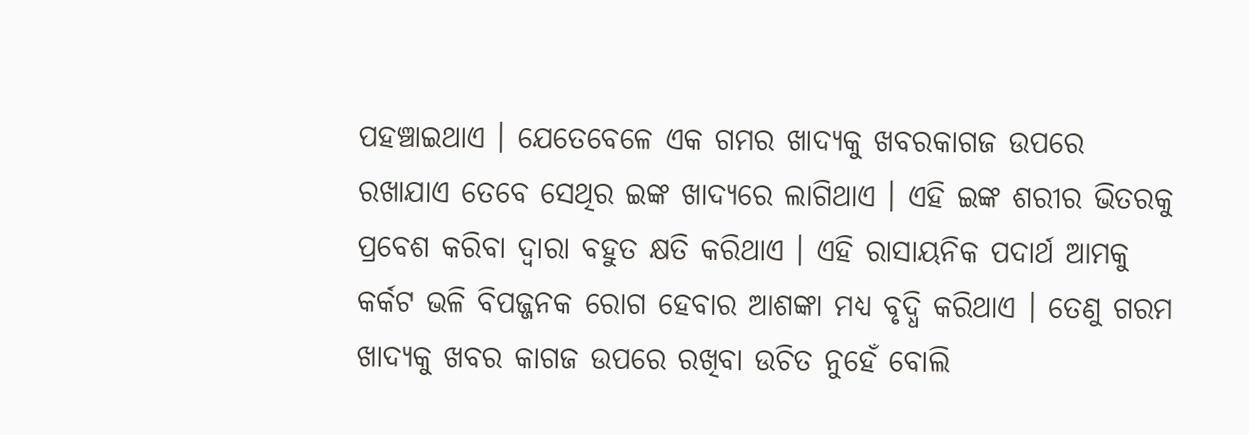ପହଞ୍ଚାଇଥାଏ । ଯେତେବେଳେ ଏକ ଗମର ଖାଦ୍ୟକୁ ଖବରକାଗଜ ଉପରେ ରଖାଯାଏ ତେବେ ସେଥିର ଇଙ୍କ ଖାଦ୍ୟରେ ଲାଗିଥାଏ । ଏହି ଇଙ୍କ ଶରୀର ଭିତରକୁ ପ୍ରବେଶ କରିବା ଦ୍ବାରା ବହୁତ କ୍ଷତି କରିଥାଏ । ଏହି ରାସାୟନିକ ପଦାର୍ଥ ଆମକୁ କର୍କଟ ଭଳି ବିପଜ୍ଜନକ ରୋଗ ହେବାର ଆଶଙ୍କା ମଧ୍ୟ ବୃଦ୍ଧି କରିଥାଏ । ତେଣୁ ଗରମ ଖାଦ୍ୟକୁ ଖବର କାଗଜ ଉପରେ ରଖିବା ଉଚିତ ନୁହେଁ ବୋଲି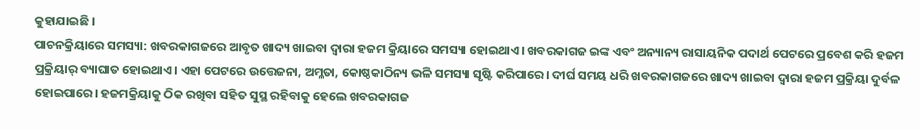କୁହାଯାଇଛି ।
ପାଚନକ୍ରିୟାରେ ସମସ୍ୟା: ଖବରକାଗଜରେ ଆବୃତ ଖାଦ୍ୟ ଖାଇବା ଦ୍ୱାରା ହଜମ କ୍ରିୟାରେ ସମସ୍ୟା ହୋଇଥାଏ। ଖବରକାଗଜ ଇଙ୍କ ଏବଂ ଅନ୍ୟାନ୍ୟ ରାସାୟନିକ ପଦାର୍ଥ ପେଟରେ ପ୍ରବେଶ କରି ହଜମ ପ୍ରକ୍ରିୟାର୍ ବ୍ୟାଘାତ ହୋଇଥାଏ। ଏହା ପେଟରେ ଉତ୍ତେଜନା, ଅମ୍ଳତା, କୋଷ୍ଠକାଠିନ୍ୟ ଭଳି ସମସ୍ୟା ସୃଷ୍ଟି କରିପାରେ। ଦୀର୍ଘ ସମୟ ଧରି ଖବରକାଗଜରେ ଖାଦ୍ୟ ଖାଇବା ଦ୍ୱାରା ହଜମ ପ୍ରକ୍ରିୟା ଦୁର୍ବଳ ହୋଇପାରେ। ହଜମକ୍ରିୟାକୁ ଠିକ ରଖିବା ସହିତ ସୁସ୍ଥ ରହିବାକୁ ହେଲେ ଖବରକାଗଜ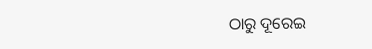ଠାରୁ ଦୂରେଇ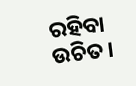ରହିବା ଉଚିତ।